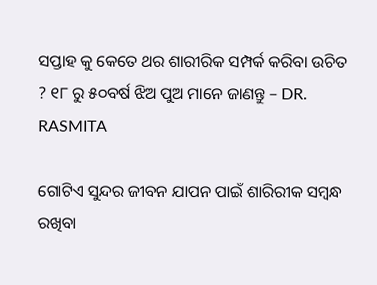ସପ୍ତାହ କୁ କେତେ ଥର ଶାରୀରିକ ସମ୍ପର୍କ କରିବା ଉଚିତ ? ୧୮ ରୁ ୫୦ବର୍ଷ ଝିଅ ପୁଅ ମାନେ ଜାଣନ୍ତୁ – DR. RASMITA

ଗୋଟିଏ ସୁନ୍ଦର ଜୀବନ ଯାପନ ପାଇଁ ଶାରିରୀକ ସମ୍ବନ୍ଧ ରଖିବା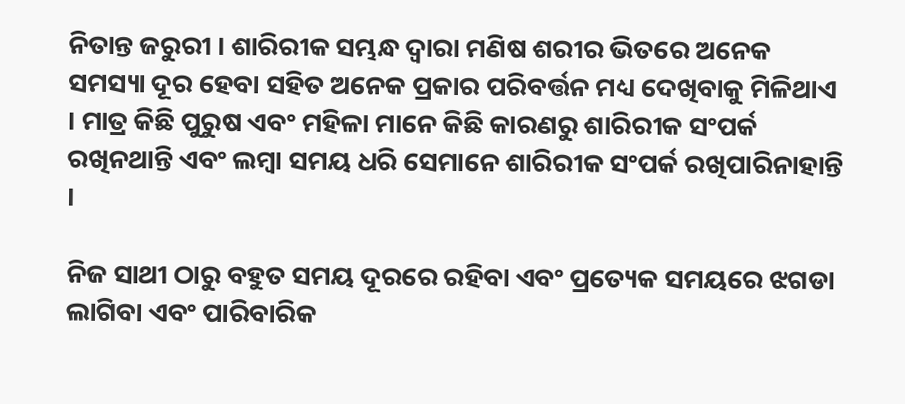ନିତାନ୍ତ ଜରୁରୀ । ଶାରିରୀକ ସମ୍ଭନ୍ଧ ଦ୍ୱାରା ମଣିଷ ଶରୀର ଭିତରେ ଅନେକ ସମସ୍ୟା ଦୂର ହେବା ସହିତ ଅନେକ ପ୍ରକାର ପରିବର୍ତ୍ତନ ମଧ୍ୟ ଦେଖିବାକୁ ମିଳିଥାଏ । ମାତ୍ର କିଛି ପୁରୁଷ ଏବଂ ମହିଳା ମାନେ କିଛି କାରଣରୁ ଶାରିରୀକ ସଂପର୍କ ରଖିନଥାନ୍ତି ଏବଂ ଲମ୍ବା ସମୟ ଧରି ସେମାନେ ଶାରିରୀକ ସଂପର୍କ ରଖିପାରିନାହାନ୍ତି ।

ନିଜ ସାଥୀ ଠାରୁ ବହୁତ ସମୟ ଦୂରରେ ରହିବା ଏବଂ ପ୍ରତ୍ୟେକ ସମୟରେ ଝଗଡା ଲାଗିବା ଏବଂ ପାରିବାରିକ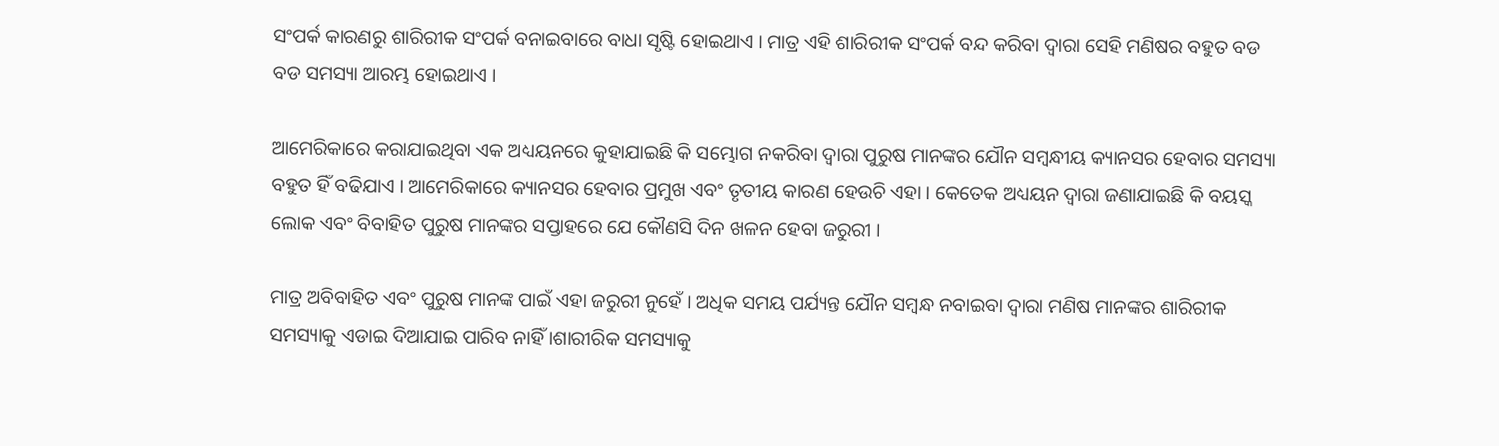ସଂପର୍କ କାରଣରୁ ଶାରିରୀକ ସଂପର୍କ ବନାଇବାରେ ବାଧା ସୃଷ୍ଟି ହୋଇଥାଏ । ମାତ୍ର ଏହି ଶାରିରୀକ ସଂପର୍କ ବନ୍ଦ କରିବା ଦ୍ୱାରା ସେହି ମଣିଷର ବହୁତ ବଡ ବଡ ସମସ୍ୟା ଆରମ୍ଭ ହୋଇଥାଏ ।

ଆମେରିକାରେ କରାଯାଇଥିବା ଏକ ଅଧ୍ୟୟନରେ କୁହାଯାଇଛି କି ସମ୍ଭୋଗ ନକରିବା ଦ୍ୱାରା ପୁରୁଷ ମାନଙ୍କର ଯୌନ ସମ୍ବନ୍ଧୀୟ କ୍ୟାନସର ହେବାର ସମସ୍ୟା ବହୁତ ହିଁ ବଢିଯାଏ । ଆମେରିକାରେ କ୍ୟାନସର ହେବାର ପ୍ରମୁଖ ଏବଂ ତୃତୀୟ କାରଣ ହେଉଚି ଏହା । କେତେକ ଅଧ୍ୟୟନ ଦ୍ୱାରା ଜଣାଯାଇଛି କି ବୟସ୍କ ଲୋକ ଏବଂ ବିବାହିତ ପୁରୁଷ ମାନଙ୍କର ସପ୍ତାହରେ ଯେ କୌଣସି ଦିନ ଖଳନ ହେବା ଜରୁରୀ ।

ମାତ୍ର ଅବିବାହିତ ଏବଂ ପୁରୁଷ ମାନଙ୍କ ପାଇଁ ଏହା ଜରୁରୀ ନୁହେଁ । ଅଧିକ ସମୟ ପର୍ଯ୍ୟନ୍ତ ଯୌନ ସମ୍ବନ୍ଧ ନବାଇବା ଦ୍ୱାରା ମଣିଷ ମାନଙ୍କର ଶାରିରୀକ ସମସ୍ୟାକୁ ଏଡାଇ ଦିଆଯାଇ ପାରିବ ନାହିଁ ।ଶାରୀରିକ ସମସ୍ୟାକୁ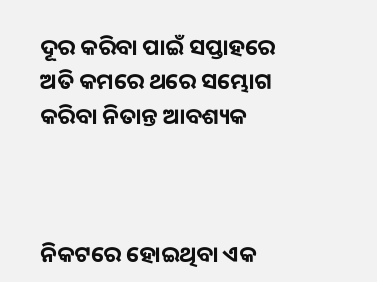ଦୂର କରିବା ପାଇଁ ସପ୍ତାହରେ ଅତି କମରେ ଥରେ ସମ୍ଭୋଗ କରିବା ନିତାନ୍ତ ଆବଶ୍ୟକ



ନିକଟରେ ହୋଇଥିବା ଏକ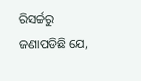ରିସର୍ଚ୍ଚରୁ ଜଣାପଡିଛି ଯେ,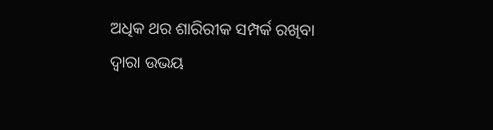ଅଧିକ ଥର ଶାରିରୀକ ସମ୍ପର୍କ ରଖିବା ଦ୍ଵାରା ଉଭୟ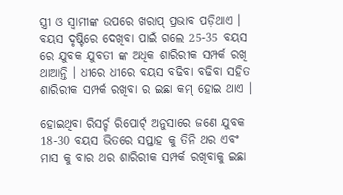ସ୍ତ୍ରୀ ଓ ସ୍ବାମୀଙ୍କ ଉପରେ ଖରାପ୍ ପ୍ରଭାବ ପଡ଼ିଥାଏ । ବୟସ ଦୃଷ୍ଟିରେ ଦେଖିବା ପାଇଁ ଗଲେ 25-35 ବୟସ ରେ ଯୁବକ ଯୁବତୀ ଙ୍କ ଅଧିକ ଶାରିରୀକ ସମ୍ପର୍କ ରଖି ଥାଆନ୍ତି । ଧୀରେ ଧୀରେ ବୟସ ବଢିବା ବଢିବା ସହିତ ଶାରିରୀକ ସମ୍ପର୍କ ରଖିବା ର ଇଛା କମ୍ ହୋଇ ଥାଏ ।

ହୋଇଥିବା ରିସର୍ଚ୍ଚ ରିପୋର୍ଟ୍ ଅନୁସାରେ ଜଣେ ଯୁବକ 18-30 ବୟସ ଭିତରେ ସପ୍ତାହ କୁ ତିନି ଥର ଏବଂ ମାସ କୁ ବାର ଥର ଶାରିରୀକ ସମ୍ପର୍କ ରଖିବାକୁ ଇଛା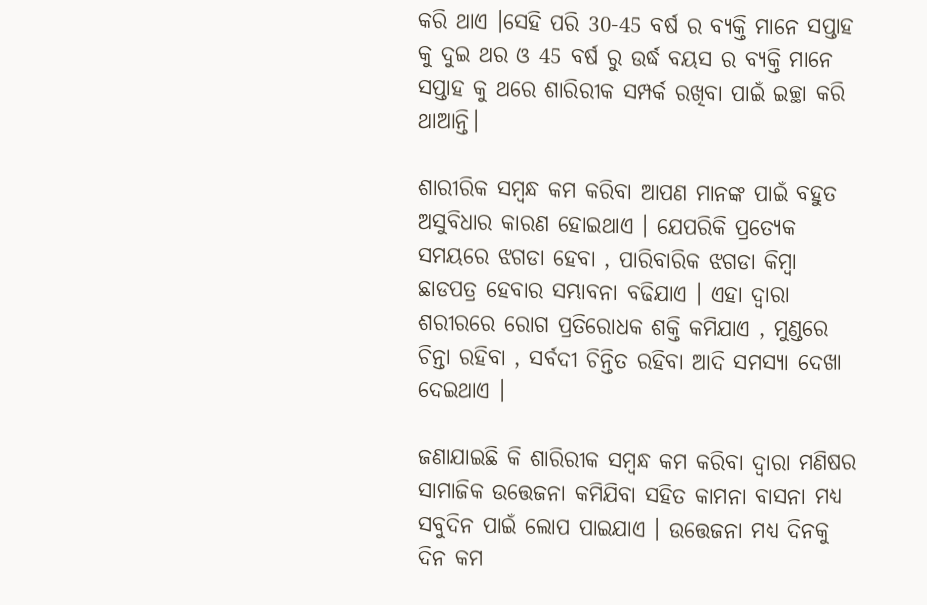କରି ଥାଏ ।ସେହି ପରି 30-45 ବର୍ଷ ର ବ୍ୟକ୍ତି ମାନେ ସପ୍ତାହ କୁ ଦୁଇ ଥର ଓ 45 ବର୍ଷ ରୁ ଉର୍ଦ୍ଧ ବୟସ ର ବ୍ୟକ୍ତି ମାନେ ସପ୍ତାହ କୁ ଥରେ ଶାରିରୀକ ସମ୍ପର୍କ ରଖିବା ପାଇଁ ଇଚ୍ଛା କରି ଥାଆନ୍ତି।

ଶାରୀରିକ ସମ୍ବନ୍ଧ କମ କରିବା ଆପଣ ମାନଙ୍କ ପାଇଁ ବହୁତ ଅସୁବିଧାର କାରଣ ହୋଇଥାଏ । ଯେପରିକି ପ୍ରତ୍ୟେକ ସମୟରେ ଝଗଡା ହେବା , ପାରିବାରିକ ଝଗଡା କିମ୍ବା ଛାଡପତ୍ର ହେବାର ସମ୍ଭାବନା ବଢିଯାଏ । ଏହା ଦ୍ୱାରା ଶରୀରରେ ରୋଗ ପ୍ରତିରୋଧକ ଶକ୍ତି କମିଯାଏ , ମୁଣ୍ଡରେ ଚିନ୍ତା ରହିବା , ସର୍ବଦୀ ଚିନ୍ତିତ ରହିବା ଆଦି ସମସ୍ୟା ଦେଖା ଦେଇଥାଏ ।

ଜଣାଯାଇଛି କି ଶାରିରୀକ ସମ୍ବନ୍ଧ କମ କରିବା ଦ୍ୱାରା ମଣିଷର ସାମାଜିକ ଉତ୍ତେଜନା କମିଯିବା ସହିତ କାମନା ବାସନା ମଧ୍ୟ ସବୁଦିନ ପାଇଁ ଲୋପ ପାଇଯାଏ । ଉତ୍ତେଜନା ମଧ୍ୟ ଦିନକୁ ଦିନ କମ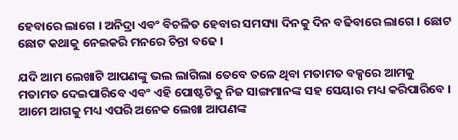ହେବାରେ ଲାଗେ । ଅନିଦ୍ରା ଏବଂ ବିଚଳିତ ହେବାର ସମସ୍ୟା ଦିନକୁ ଦିନ ବଢିବାରେ ଲାଗେ । ଛୋଟ ଛୋଟ କଥାକୁ ନେଇକରି ମନରେ ଚିନ୍ତା ବଢେ ।

ଯଦି ଆମ ଲେଖାଟି ଆପଣଙ୍କୁ ଭଲ ଲାଗିଲା ତେବେ ତଳେ ଥିବା ମତାମତ ବକ୍ସରେ ଆମକୁ ମତାମତ ଦେଇପାରିବେ ଏବଂ ଏହି ପୋଷ୍ଟଟିକୁ ନିଜ ସାଙ୍ଗମାନଙ୍କ ସହ ସେୟାର ମଧ୍ୟ କରିପାରିବେ । ଆମେ ଆଗକୁ ମଧ୍ୟ ଏପରି ଅନେକ ଲେଖା ଆପଣଙ୍କ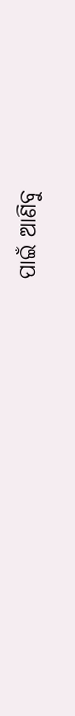ପାଇଁ ଆଣିବୁ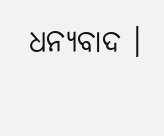ଧନ୍ୟବାଦ ।